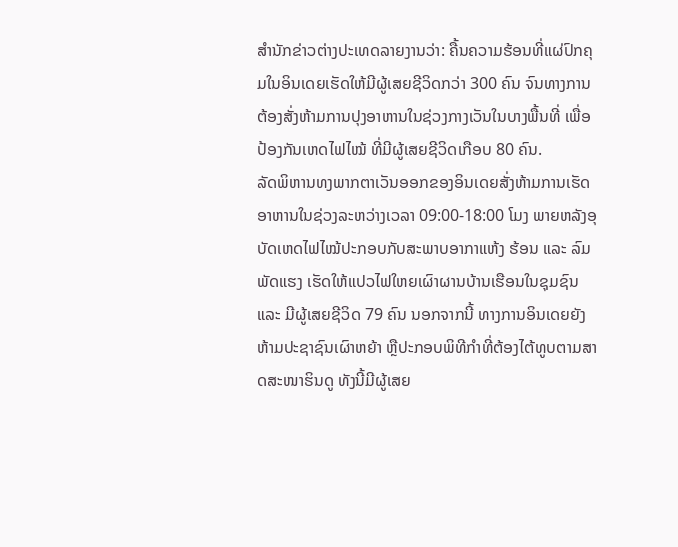ສຳນັກຂ່າວຕ່າງປະເທດລາຍງານວ່າ: ຄື້ນຄວາມຮ້ອນທີ່ແຜ່ປົກຄຸມໃນອິນເດຍເຮັດໃຫ້ມີຜູ້ເສຍຊີວິດກວ່າ 300 ຄົນ ຈົນທາງການຕ້ອງສັ່ງຫ້າມການປຸງອາຫານໃນຊ່ວງກາງເວັນໃນບາງພື້ນທີ່ ເພື່ອປ້ອງກັນເຫດໄຟໄໝ້ ທີ່ມີຜູ້ເສຍຊີວິດເກືອບ 80 ຄົນ.
ລັດພິຫານທງພາກຕາເວັນອອກຂອງອິນເດຍສັ່ງຫ້າມການເຮັດອາຫານໃນຊ່ວງລະຫວ່າງເວລາ 09:00-18:00 ໂມງ ພາຍຫລັງອຸບັດເຫດໄຟໄໝ້ປະກອບກັບສະພາບອາກາແຫ້ງ ຮ້ອນ ແລະ ລົມພັດແຮງ ເຮັດໃຫ້ແປວໄຟໃຫຍເຜົາຜານບ້ານເຮືອນໃນຊຸມຊົນ ແລະ ມີຜູ້ເສຍຊີວິດ 79 ຄົນ ນອກຈາກນີ້ ທາງການອິນເດຍຍັງຫ້າມປະຊາຊົນເຜົາຫຍ້າ ຫຼືປະກອບພິທີກຳທີ່ຕ້ອງໄຕ້ທູບຕາມສາດສະໜາຮິນດູ ທັງນີ້ມີຜູ້ເສຍ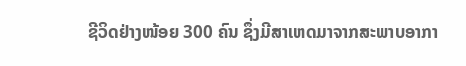ຊີວິດຢ່າງໜ້ອຍ 300 ຄົນ ຊຶ່ງມີສາເຫດມາຈາກສະພາບອາກາ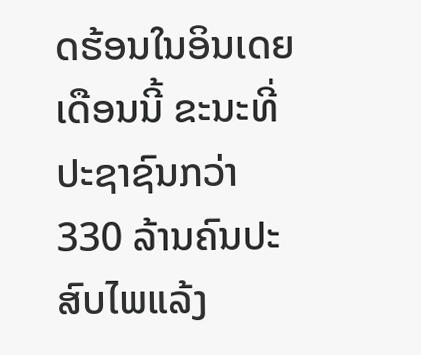ດຮ້ອນໃນອິນເດຍເດືອນນີ້ ຂະນະທີ່ປະຊາຊົນກວ່າ 330 ລ້ານຄົນປະສົບໄພແລ້ງ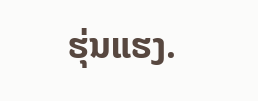ຮຸ່ນແຮງ.